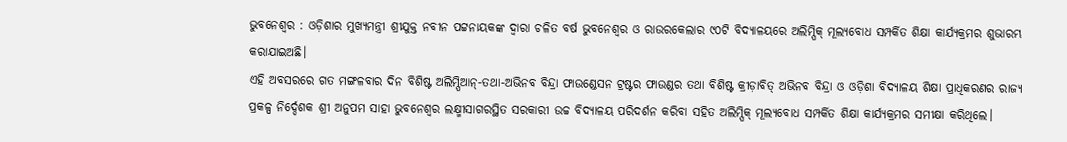ଭୁବନେଶ୍ୱର : ଓଡ଼ିଶାର ମୁଖ୍ୟମନ୍ତ୍ରୀ ଶ୍ରୀଯୁକ୍ତ ନବୀନ ପଟ୍ଟନାୟକଙ୍କ ଦ୍ୱାରା ଚଳିତ ବର୍ଷ ଭୁବନେଶ୍ୱର ଓ ରାଉରକେଲାର ୯୦ଟି ବିଦ୍ୟାଳୟରେ ଅଲିମ୍ପିକ୍ ମୂଲ୍ୟବୋଧ ସମ୍ପର୍କିତ ଶିକ୍ଷା କାର୍ଯ୍ୟକ୍ରମର ଶୁଭାରମ୍ଭ କରାଯାଇଅଛି।
ଏହି ଅବସରରେ ଗତ ମଙ୍ଗଳବାର ଦିନ ବିଶିଷ୍ଟ ଅଲିମ୍ପିଆନ୍-ତଥା-ଅଭିନବ ବିନ୍ଦ୍ରା ଫାଉଣ୍ଡେସନ ଟ୍ରଷ୍ଟର ଫାଉଣ୍ଡର ତଥା ବିଶିଷ୍ଟ କ୍ରୀଡ଼ାବିତ୍ ଅଭିନବ ବିନ୍ଦ୍ରା ଓ ଓଡ଼ିଶା ବିଦ୍ୟାଳୟ ଶିକ୍ଷା ପ୍ରାଧିକରଣର ରାଜ୍ୟ ପ୍ରକଳ୍ପ ନିର୍ଦ୍ଦେଶକ ଶ୍ରୀ ଅନୁପମ ସାହା ଭୁବନେଶ୍ୱର ଲକ୍ଷ୍ମୀସାଗରସ୍ଥିତ ସରକାରୀ ଉଚ୍ଚ ବିଦ୍ୟାଳୟ ପରିଦର୍ଶନ କରିବା ସହିତ ଅଲିମ୍ପିକ୍ ମୂଲ୍ୟବୋଧ ସମ୍ପର୍କିତ ଶିକ୍ଷା କାର୍ଯ୍ୟକ୍ରମର ସମୀକ୍ଷା କରିଥିଲେ।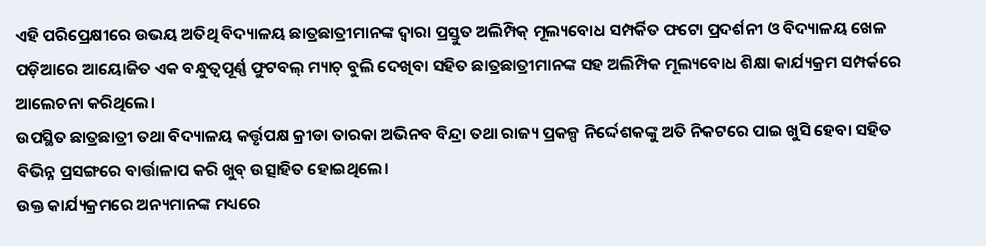ଏହି ପରିପ୍ରେକ୍ଷୀରେ ଉଭୟ ଅତିଥି ବିଦ୍ୟାଳୟ ଛାତ୍ରଛାତ୍ରୀମାନଙ୍କ ଦ୍ୱାରା ପ୍ରସ୍ତୁତ ଅଲିମ୍ପିକ୍ ମୂଲ୍ୟବୋଧ ସମ୍ପର୍କିତ ଫଟୋ ପ୍ରଦର୍ଶନୀ ଓ ବିଦ୍ୟାଳୟ ଖେଳ ପଡ଼ିଆରେ ଆୟୋଜିତ ଏକ ବନ୍ଧୁତ୍ୱପୂର୍ଣ୍ଣ ଫୁଟବଲ୍ ମ୍ୟାଚ୍ ବୁଲି ଦେଖିବା ସହିତ ଛାତ୍ରଛାତ୍ରୀମାନଙ୍କ ସହ ଅଲିମ୍ପିକ ମୂଲ୍ୟବୋଧ ଶିକ୍ଷା କାର୍ଯ୍ୟକ୍ରମ ସମ୍ପର୍କରେ ଆଲେଚନା କରିଥିଲେ।
ଉପସ୍ଥିତ ଛାତ୍ରଛାତ୍ରୀ ତଥା ବିଦ୍ୟାଳୟ କର୍ତ୍ତୃପକ୍ଷ କ୍ରୀଡା ତାରକା ଅଭିନବ ବିନ୍ଦ୍ରା ତଥା ରାଜ୍ୟ ପ୍ରକଳ୍ପ ନିର୍ଦ୍ଦେଶକଙ୍କୁ ଅତି ନିକଟରେ ପାଇ ଖୁସି ହେବା ସହିତ ବିଭିନ୍ନ ପ୍ରସଙ୍ଗରେ ବାର୍ତ୍ତାଳାପ କରି ଖୁବ୍ ଉତ୍ସାହିତ ହୋଇଥିଲେ।
ଉକ୍ତ କାର୍ଯ୍ୟକ୍ରମରେ ଅନ୍ୟମାନଙ୍କ ମଧ୍ୟରେ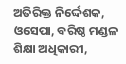ଅତିରିକ୍ତ ନିର୍ଦ୍ଦେଶକ, ଓସେପା, ବରିଷ୍ଠ ମଣ୍ଡଳ ଶିକ୍ଷା ଅଧିକାରୀ,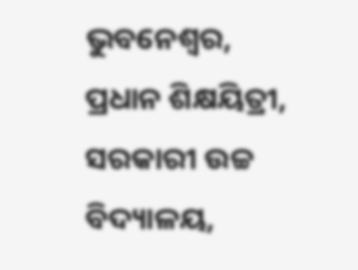ଭୁବନେଶ୍ୱର, ପ୍ରଧାନ ଶିକ୍ଷୟିତ୍ରୀ, ସରକାରୀ ଉଚ୍ଚ ବିଦ୍ୟାଳୟ,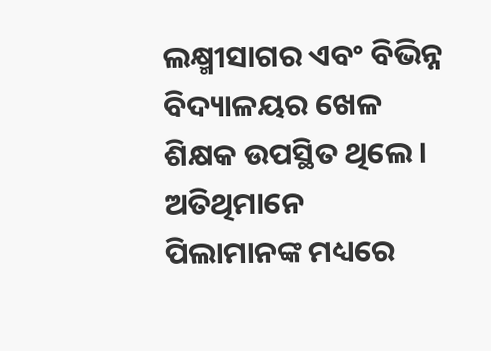ଲକ୍ଷ୍ମୀସାଗର ଏବଂ ବିଭିନ୍ନ ବିଦ୍ୟାଳୟର ଖେଳ ଶିକ୍ଷକ ଉପସ୍ଥିତ ଥିଲେ। ଅତିଥିମାନେ ପିଲାମାନଙ୍କ ମଧ୍ୟରେ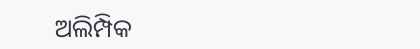ଅଲିମ୍ପିକ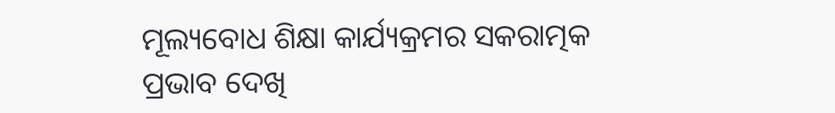ମୂଲ୍ୟବୋଧ ଶିକ୍ଷା କାର୍ଯ୍ୟକ୍ରମର ସକରାତ୍ମକ ପ୍ରଭାବ ଦେଖି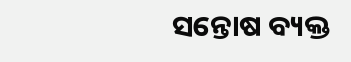ସନ୍ତୋଷ ବ୍ୟକ୍ତ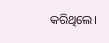କରିଥିଲେ।